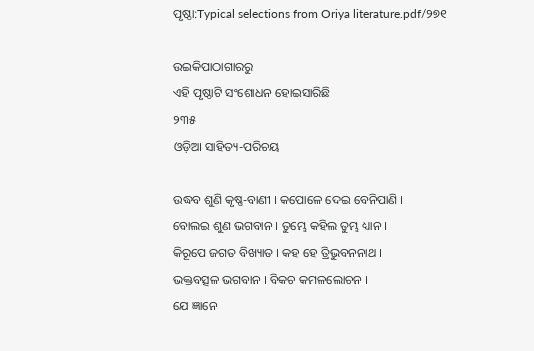ପୃଷ୍ଠା:Typical selections from Oriya literature.pdf/୨୭୧

ଉଇକିପାଠାଗାର‌ରୁ
ଏହି ପୃଷ୍ଠାଟି ସଂଶୋଧନ ହୋଇସାରିଛି
୨୩୫
ଓଡ଼ିଆ ସାହିତ୍ୟ-ପରିଚୟ

ଉଦ୍ଧବ ଶୁଣି କୃଷ୍ଣ-ବାଣୀ । କପୋଳେ ଦେଇ ବେନିପାଣି ।
ବୋଲଇ ଶୁଣ ଭଗବାନ । ତୁମ୍ଭେ କ‌ହିଲ ତୁମ୍ଭ ଧ୍ୟାନ ।
କିରୂପେ ଜଗତ ବିଖ୍ୟାତ । କ‌ହ ହେ ତ୍ରିଭୁବନନାଥ ।
ଭକ୍ତବତ୍ସଳ ଭଗବାନ । ବିକଚ କମଳ‌ଲୋଚନ ।
ଯେ ଜ୍ଞାନେ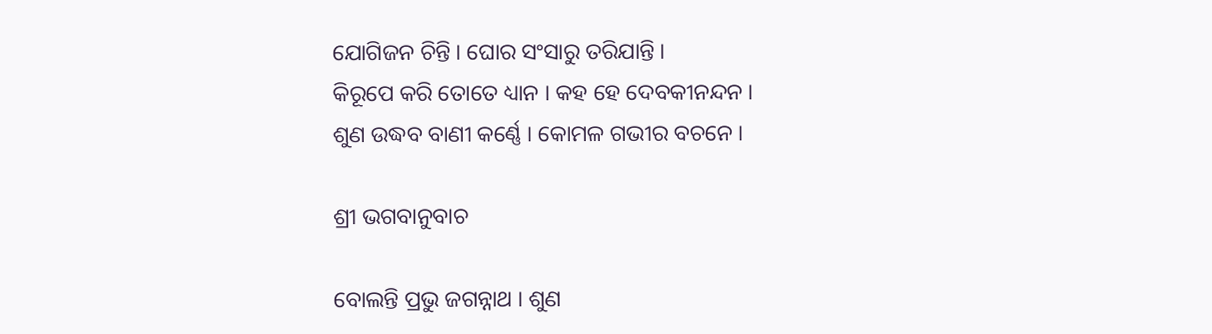ଯୋଗିଜନ ଚିନ୍ତି । ଘୋର ସଂସାରୁ ତରିଯାନ୍ତି ।
କିରୂପେ କରି ତୋତେ ଧ୍ୟାନ । କ‌ହ ହେ ଦେବକୀନନ୍ଦନ ।
ଶୁଣ ଉଦ୍ଧବ ବାଣୀ କର୍ଣ୍ଣେ । କୋମଳ ଗଭୀର ବଚନେ ।

ଶ୍ରୀ ଭଗବାନୁବାଚ

ବୋଲନ୍ତି ପ୍ରଭୁ ଜଗନ୍ନାଥ । ଶୁଣ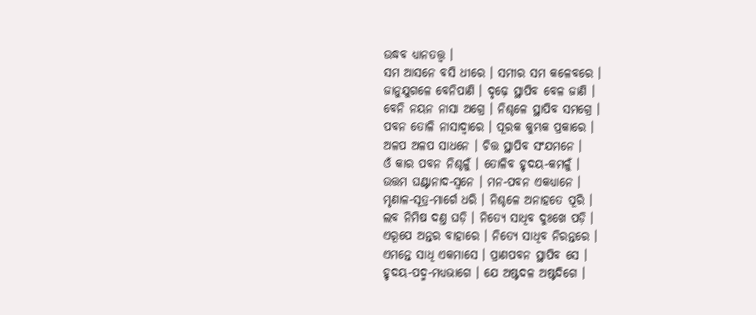ଉଦ୍ଧବ ଧ୍ୟାନତ‌ତ୍ତ୍ୱ ।
ସମ ଆସନେ ବସି ଧୀରେ । ସମୀର ସମ କଳେବରେ ।
ଜାନୁଯୁଗଳେ ବେନିପାଣି । ଦୃଢ଼େ ସ୍ଥାପିବ ବେଳ ଜାଣି ।
ବେନି ନୟନ ନାସା ଅଗ୍ରେ । ନିଶ୍ଚଳେ ସ୍ଥାପିବ ସମଗ୍ରେ ।
ପବନ ତୋଳି ନାସାଦ୍ୱାରେ । ପୂରକ କୁମ୍ଭକ ପ୍ରକାରେ ।
ଅଳପ ଅଳପ ସାଧନେ । ଚିତ୍ତ ସ୍ଥାପିବ ସଂଯମନେ ।
ଓଁ କାର ପବନ ନିଶ୍ଚଳୁଁ । ତୋଳିବ ହୃଦୟ-କମଳୁଁ ।
ଉତ୍ତମ ଘଣ୍ଟାନାଦ-ସ୍ୱନେ । ମନ-ପବନ ଏକଧ୍ୟାନେ ।
ମୃଣାଳ-ସୂତ୍ର-ମାର୍ଗେ ଧରି । ନିଶ୍ଚଳେ ଅନାହତେ ପୂରି ।
ଲବ ନିମିଷ ଦଣ୍ତ ଘଡ଼ି । ନିତ୍ୟେ ସାଧିବ ଦୁଃଖେ ପଡ଼ି ।
ଏରୂପେ ଅନ୍ତର ବାହାରେ । ନିତ୍ୟେ ସାଧିବ ନିରନ୍ତରେ ।
ଏମନ୍ତେ ସାଧି ଏକମାସେ । ପ୍ରାଣପବନ ସ୍ଥାପିବ ସେ ।
ହୃଦୟ-ପଦ୍ମ-ମଧ୍ୟଭାଗେ । ଯେ ଅଷ୍ଟଦଳ ଅଷ୍ଟଦିଗେ ।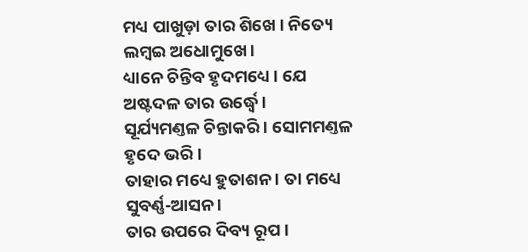ମଧ୍ୟ ପାଖୁଡ଼ା ତାର ଶିଖେ । ନିତ୍ୟେ ଲମ୍ବଇ ଅଧୋମୁଖେ ।
ଧ୍ୟାନେ ଚିନ୍ତିବ ହୃଦମଧ୍ୟେ । ଯେ ଅଷ୍ଟଦଳ ତାର ଉର୍ଦ୍ଧ୍ୱେ ।
ସୂର୍ଯ୍ୟମଣ୍ତଳ ଚିନ୍ତାକରି । ସୋମମଣ୍ତଳ ହୃଦେ ଭରି ।
ତାହାର ମଧ୍ୟେ ହୁତାଶନ । ତା ମଧ୍ୟେ ସୁବର୍ଣ୍ଣ-ଆସନ ।
ତାର ଉପରେ ଦିବ୍ୟ ରୂପ ।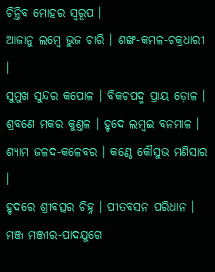ଚିନ୍ତିବ ମୋହର ସ୍ୱରୂପ ।
ଆଜାନୁ ଲମ୍ବେ ଭୁଜ ଚାରି । ଶଙ୍ଖ-କମଳ-ଚକ୍ରଧାରୀ ।
ସୁମୁଖ ସୁନ୍ଦର କପୋଳ । ବିକଚପଦ୍ମ ପ୍ରାୟ ଡ଼ୋଳ ।
ଶ୍ରବଣେ ମକର କୁଣ୍ତଳ । ହୃଦେ ଲମ୍ବଇ ବନମାଳ ।
ଶ୍ୟାମ ଜଳଦ-କଳେବର । କଣ୍ଠେ କୌସୁଭ ମଣିସାର ।
ହୃଦରେ ଶ୍ରୀବତ୍ସର ଚିହ୍ନ । ପୀତବସନ ପରିଧାନ ।
ମଞ୍ଜ ମଞ୍ଜୀର-ପାଦ‌ଯୁଗେ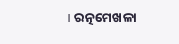। ରତ୍ନମେଖଳା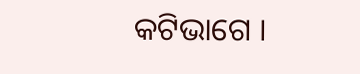କଟିଭାଗେ ।